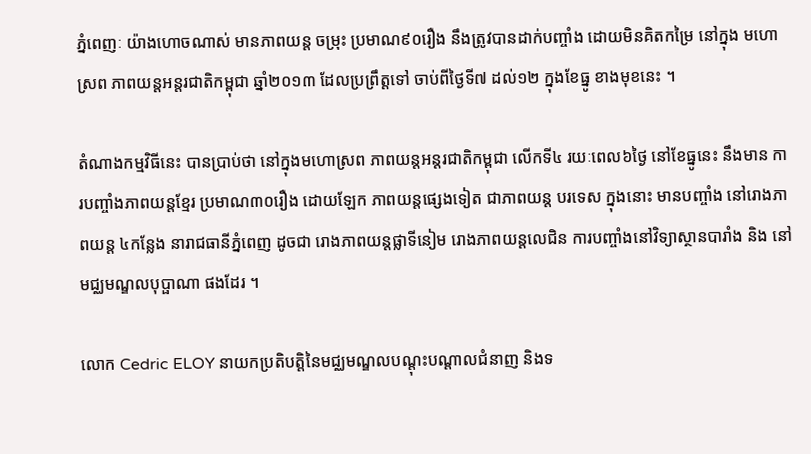ភ្នំពេញៈ យ៉ាងហោចណាស់ មានភាពយន្ត ចម្រុះ ប្រមាណ៩០រឿង នឹងត្រូវបានដាក់បញ្ចាំង ដោយមិនគិតកម្រៃ នៅក្នុង មហោស្រព ភាពយន្តអន្តរជាតិកម្ពុជា ឆ្នាំ២០១៣ ដែលប្រព្រឹត្តទៅ ចាប់ពីថ្ងៃទី៧ ដល់១២ ក្នុងខែធ្នូ ខាងមុខនេះ ។

តំណាងកម្មវិធីនេះ បានប្រាប់ថា នៅក្នុងមហោស្រព ភាពយន្តអន្តរជាតិកម្ពុជា លើកទី៤ រយៈពេល៦ថ្ងៃ នៅខែធ្នូនេះ នឹងមាន ការបញ្ចាំងភាពយន្តខ្មែរ ប្រមាណ៣០រឿង ដោយឡែក ភាពយន្តផ្សេងទៀត ជាភាពយន្ត បរទេស ក្នុងនោះ មានបញ្ចាំង នៅរោងភាពយន្ត ៤កន្លែង នារាជធានីភ្នំពេញ ដូចជា រោងភាពយន្តផ្លាទីនៀម រោងភាពយន្តលេជិន ការបញ្ចាំងនៅវិទ្យាស្ថានបារាំង និង នៅមជ្ឈមណ្ឌលបុប្ផាណា ផងដែរ ។

លោក Cedric ELOY នាយកប្រតិបត្តិនៃមជ្ឈមណ្ឌលបណ្តុះបណ្តាលជំនាញ និងទ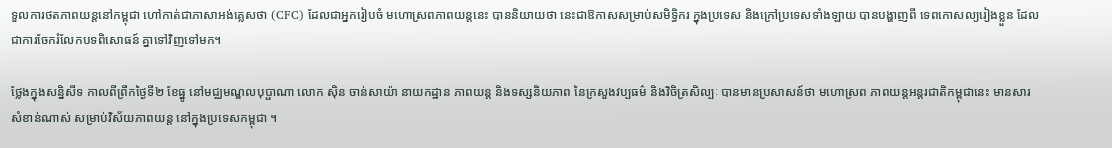ទួលការថតភាពយន្តនៅកម្ពុជា ហៅកាត់ជាភាសាអង់គ្លេសថា (CFC) ដែលជាអ្នករៀបចំ មហោស្រពភាពយន្តនេះ បាននិយាយថា នេះជាឱកាសសម្រាប់សមិទ្ធិករ ក្នុងប្រទេស និងក្រៅប្រទេសទាំងឡាយ បានបង្ហាញពី ទេពកោសល្យរៀងខ្លួន ដែលជាការចែករំលែកបទពិសោធន៍ គ្នាទៅវិញទៅមក។

ថ្លែងក្នុងសន្និសីទ កាលពីព្រឹកថ្ងៃទី២ ខែធ្នូ នៅមជ្ឈមណ្ឌលបុប្ផាណា លោក ស៊ិន ចាន់សាយ៉ា នាយកដ្ឋាន ភាពយន្ត និងទស្សនិយភាព នៃក្រសួងវប្បធម៌ និងវិចិត្រសិល្បៈ បានមានប្រសាសន៍ថា មហោស្រព ភាពយន្តអន្តរជាតិកម្ពុជានេះ មានសារសំខាន់ណាស់ សម្រាប់វិស័យភាពយន្ត នៅក្នុងប្រទេសកម្ពុជា ។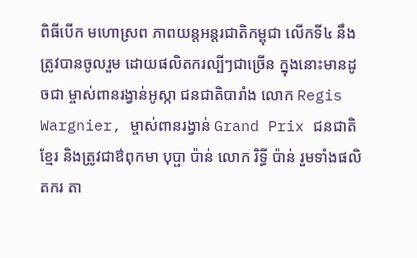ពិធីបើក មហោស្រព ភាពយន្តអន្តរជាតិកម្ពុជា លើកទី៤ នឹងត្រូវបានចូលរួម ដោយផលិតករល្បីៗជាច្រើន ក្នុងនោះមានដូចជា ម្ចាស់ពានរង្វាន់អូស្កា ជនជាតិបារាំង លោក Regis Wargnier, ម្ចាស់ពានរង្វាន់ Grand Prix ជនជាតិខ្មែរ និងត្រូវជាឳពុកមា បុប្ផា ប៉ាន់ លោក រិទ្ធី ប៉ាន់ រួមទាំងផលិតករ តា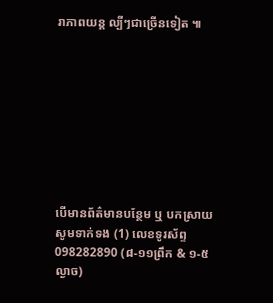រាភាពយន្ត ល្បីៗជាច្រើនទៀត ៕









បើមានព័ត៌មានបន្ថែម ឬ បកស្រាយសូមទាក់ទង (1) លេខទូរស័ព្ទ 098282890 (៨-១១ព្រឹក & ១-៥ល្ងាច)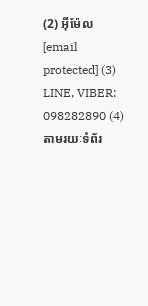(2) អ៊ីម៉ែល [email protected] (3) LINE, VIBER: 098282890 (4) តាមរយៈទំព័រ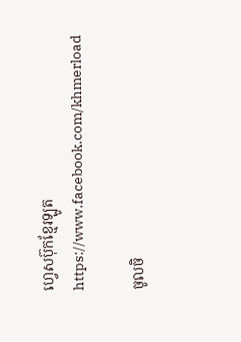ហ្វេសប៊ុកខ្មែរឡូត https://www.facebook.com/khmerload

ចូលចិ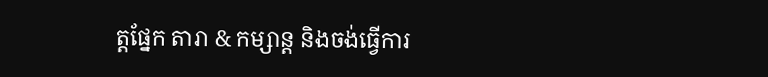ត្តផ្នែក តារា & កម្សាន្ដ និងចង់ធ្វើការ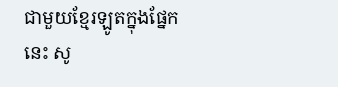ជាមួយខ្មែរឡូតក្នុងផ្នែកនេះ សូ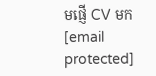មផ្ញើ CV មក [email protected]